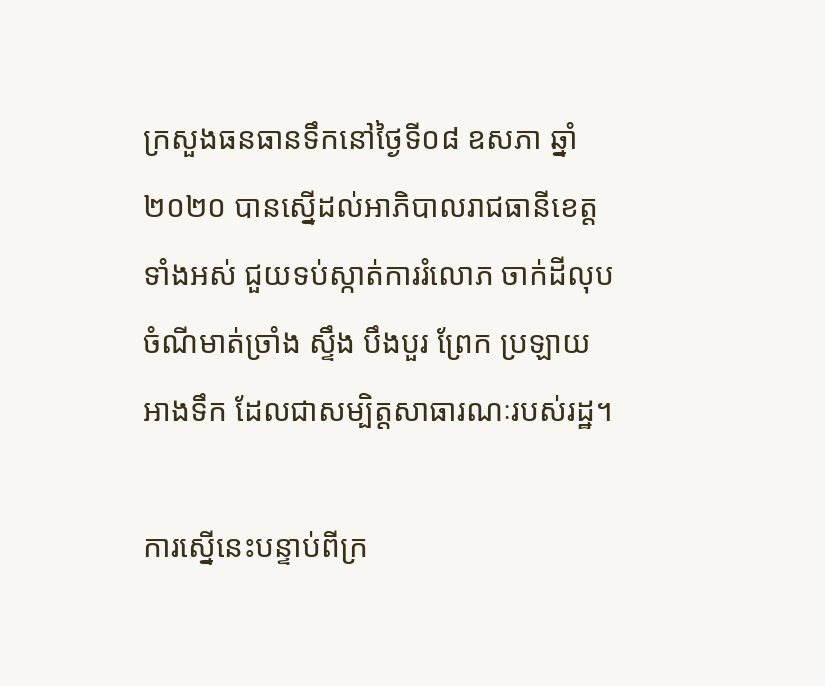ក្រសួងធនធានទឹកនៅថ្ងៃទី០៨ ឧសភា ឆ្នាំ២០២០ បានស្នើដល់អាភិបាលរាជធានីខេត្តទាំងអស់ ជួយទប់ស្កាត់ការរំលោភ ចាក់ដីលុបចំណីមាត់ច្រាំង ស្ទឹង បឹងបួរ ព្រែក ប្រឡាយ អាងទឹក ដែលជាសម្បិត្តសាធារណៈរបស់រដ្ឋ។

ការស្នើនេះបន្ទាប់ពីក្រ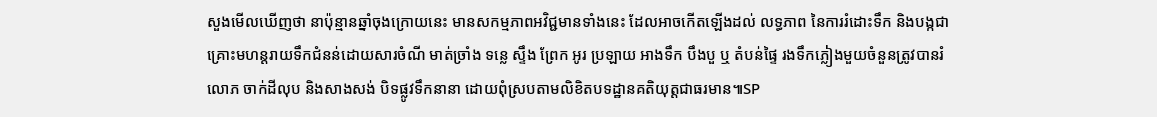សួងមើលឃើញថា នាប៉ុន្មានឆ្នាំចុងក្រោយនេះ មានសកម្មភាពអវិជ្ជមានទាំងនេះ ដែលអាចកើតឡើងដល់ លទ្ធភាព នៃការរំដោះទឹក និងបង្កជាគ្រោះមហន្តរាយទឹកជំនន់ដោយសារចំណី មាត់ច្រាំង ទន្លេ ស្ទឹង ព្រែក អូរ ប្រឡាយ អាងទឹក បឹងបួ ឬ តំបន់ផ្ទៃ រងទឹកភ្លៀងមួយចំនួនត្រូវបានរំលោភ ចាក់ដីលុប និងសាងសង់ បិទផ្លូវទឹកនានា ដោយពុំស្របតាមលិខិតបទដ្ឋានគតិយុត្តជាធរមាន៕SP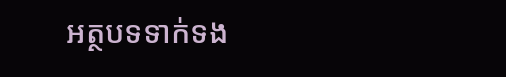អត្ថបទទាក់ទង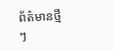ព័ត៌មានថ្មីៗ